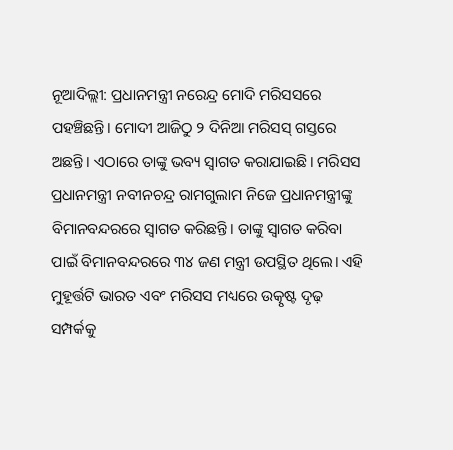ନୂଆଦିଲ୍ଲୀ: ପ୍ରଧାନମନ୍ତ୍ରୀ ନରେନ୍ଦ୍ର ମୋଦି ମରିସସରେ ପହଞ୍ଚିଛନ୍ତି। ମୋଦୀ ଆଜିଠୁ ୨ ଦିନିଆ ମରିସସ୍ ଗସ୍ତରେ ଅଛନ୍ତି। ଏଠାରେ ତାଙ୍କୁ ଭବ୍ୟ ସ୍ବାଗତ କରାଯାଇଛି। ମରିସସ ପ୍ରଧାନମନ୍ତ୍ରୀ ନବୀନଚନ୍ଦ୍ର ରାମଗୁଲାମ ନିଜେ ପ୍ରଧାନମନ୍ତ୍ରୀଙ୍କୁ ବିମାନବନ୍ଦରରେ ସ୍ବାଗତ କରିଛନ୍ତି। ତାଙ୍କୁ ସ୍ୱାଗତ କରିବା ପାଇଁ ବିମାନବନ୍ଦରରେ ୩୪ ଜଣ ମନ୍ତ୍ରୀ ଉପସ୍ଥିତ ଥିଲେ। ଏହି ମୁହୂର୍ତ୍ତଟି ଭାରତ ଏବଂ ମରିସସ ମଧ୍ୟରେ ଉତ୍କୃଷ୍ଟ ଦୃଢ଼ ସମ୍ପର୍କକୁ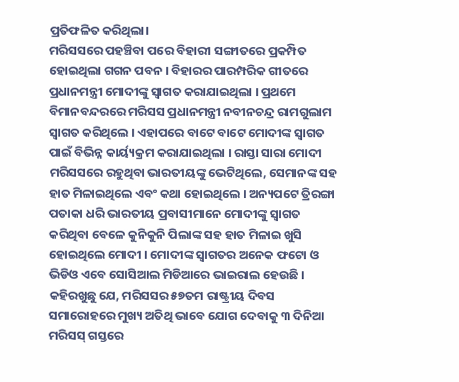ପ୍ରତିଫଳିତ କରିଥିଲା।
ମରିସସରେ ପହଞ୍ଚିବା ପରେ ବିହାରୀ ସଙ୍ଗୀତରେ ପ୍ରକମ୍ପିତ ହୋଇଥିଲା ଗଗନ ପବନ । ବିହାରର ପାରମ୍ପରିକ ଗୀତରେ ପ୍ରଧାନମନ୍ତ୍ରୀ ମୋଦୀଙ୍କୁ ସ୍ବାଗତ କରାଯାଇଥିଲା । ପ୍ରଥମେ ବିମାନବନ୍ଦରରେ ମରିସସ ପ୍ରଧାନମନ୍ତ୍ରୀ ନବୀନଚନ୍ଦ୍ର ରାମଗୁଲାମ ସ୍ଵାଗତ କରିଥିଲେ । ଏହାପରେ ବାଟେ ବାଟେ ମୋଦୀଙ୍କ ସ୍ବାଗତ ପାଇଁ ବିଭିନ୍ନ କାର୍ୟ୍ୟକ୍ରମ କରାଯାଇଥିଲା । ରାସ୍ତା ସାରା ମୋଦୀ ମରିସସରେ ରହୁଥିବା ଭାରତୀୟଙ୍କୁ ଭେଟିଥିଲେ, ସେମାନଙ୍କ ସହ ହାତ ମିଳାଇଥିଲେ ଏବଂ କଥା ହୋଇଥିଲେ । ଅନ୍ୟପଟେ ତ୍ରିରଙ୍ଗା ପତାକା ଧରି ଭାରତୀୟ ପ୍ରବାସୀମାନେ ମୋଦୀଙ୍କୁ ସ୍ବାଗତ କରିଥିବା ବେଳେ କୁନିକୁନି ପିଲାଙ୍କ ସହ ହାତ ମିଳାଇ ଖୁସି ହୋଇଥିଲେ ମୋଦୀ । ମୋଦୀଙ୍କ ସ୍ଵାଗତର ଅନେକ ଫଟୋ ଓ ଭିଡିଓ ଏବେ ସୋସିଆଲ ମିଡିଆରେ ଭାଇରାଲ ହେଉଛି ।
କହିରଖୁଛୁ ଯେ, ମରିସସର ୫୭ତମ ରାଷ୍ଟ୍ରୀୟ ଦିବସ ସମାରୋହରେ ମୁଖ୍ୟ ଅତିଥି ଭାବେ ଯୋଗ ଦେବାକୁ ୩ ଦିନିଆ ମରିସସ୍ ଗସ୍ତରେ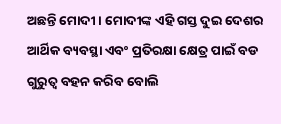ଅଛନ୍ତି ମୋଦୀ । ମୋଦୀଙ୍କ ଏହି ଗସ୍ତ ଦୁଇ ଦେଶର ଆର୍ଥିକ ବ୍ୟବସ୍ଥା ଏବଂ ପ୍ରତିରକ୍ଷା କ୍ଷେତ୍ର ପାଇଁ ବଡ ଗୁରୁତ୍ବ ବହନ କରିବ ବୋଲି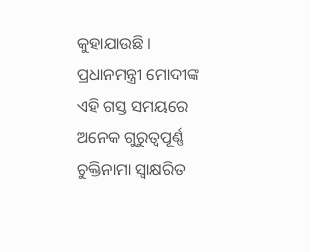କୁହାଯାଉଛି । ପ୍ରଧାନମନ୍ତ୍ରୀ ମୋଦୀଙ୍କ ଏହି ଗସ୍ତ ସମୟରେ ଅନେକ ଗୁରୁତ୍ୱପୂର୍ଣ୍ଣ ଚୁକ୍ତିନାମା ସ୍ୱାକ୍ଷରିତ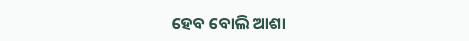ହେବ ବୋଲି ଆଶା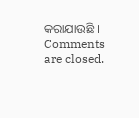କରାଯାଉଛି ।
Comments are closed.